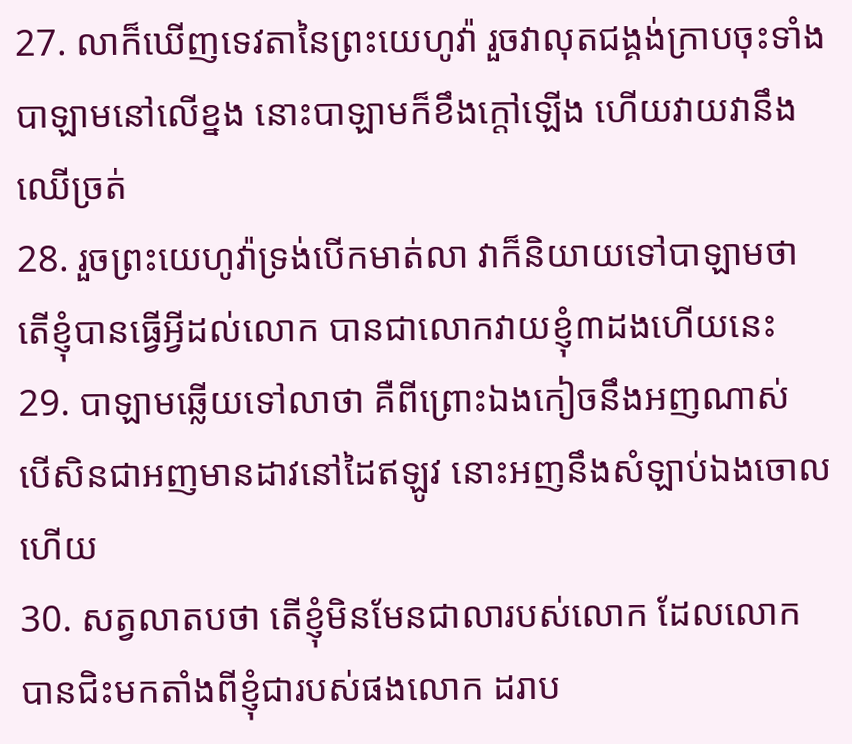27. លាក៏ឃើញទេវតានៃព្រះយេហូវ៉ា រួចវាលុតជង្គង់ក្រាបចុះទាំងបាឡាមនៅលើខ្នង នោះបាឡាមក៏ខឹងក្តៅឡើង ហើយវាយវានឹងឈើច្រត់
28. រួចព្រះយេហូវ៉ាទ្រង់បើកមាត់លា វាក៏និយាយទៅបាឡាមថា តើខ្ញុំបានធ្វើអ្វីដល់លោក បានជាលោកវាយខ្ញុំ៣ដងហើយនេះ
29. បាឡាមឆ្លើយទៅលាថា គឺពីព្រោះឯងកៀចនឹងអញណាស់ បើសិនជាអញមានដាវនៅដៃឥឡូវ នោះអញនឹងសំឡាប់ឯងចោលហើយ
30. សត្វលាតបថា តើខ្ញុំមិនមែនជាលារបស់លោក ដែលលោកបានជិះមកតាំងពីខ្ញុំជារបស់ផងលោក ដរាប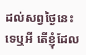ដល់សព្វថ្ងៃនេះទេឬអី តើខ្ញុំដែល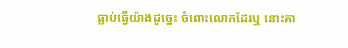ធ្លាប់ធ្វើយ៉ាងដូច្នេះ ចំពោះលោកដែរឬ នោះគា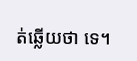ត់ឆ្លើយថា ទេ។